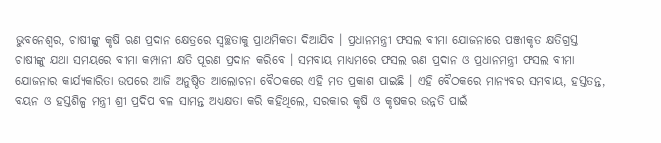ଭୁବନେଶ୍ୱର, ଚାଷୀଙ୍କୁ କୃଷି ଋଣ ପ୍ରଦାନ କ୍ଷେତ୍ରରେ ସ୍ଵଚ୍ଛତାକୁ ପ୍ରାଥମିକତା ଦିଆଯିବ । ପ୍ରଧାନମନ୍ତ୍ରୀ ଫସଲ ବୀମା ଯୋଜନାରେ ପଞ୍ଜୀକୃତ କ୍ଷତିଗ୍ରସ୍ତ ଚାଷୀଙ୍କୁ ଯଥା ସମୟରେ ବୀମା କମ୍ପାନୀ କ୍ଷତି ପୂରଣ ପ୍ରଦାନ କରିବେ । ସମବାୟ ମାଧ୍ୟମରେ ଫସଲ ଋଣ ପ୍ରଦାନ ଓ ପ୍ରଧାନମନ୍ତ୍ରୀ ଫସଲ ବୀମା ଯୋଜନାର କାର୍ଯ୍ୟକାରିତା ଉପରେ ଆଜି ଅନୁଷ୍ଠିତ ଆଲୋଚନା ବୈଠକରେ ଏହି ମତ ପ୍ରକାଶ ପାଇଛି । ଏହି ବୈଠକରେ ମାନ୍ୟବର ସମବାୟ, ହସ୍ତତନ୍ତ, ବୟନ ଓ ହସ୍ତଶିଳ୍ପ ମନ୍ତ୍ରୀ ଶ୍ରୀ ପ୍ରଦିପ ବଳ ସାମନ୍ତ ଅଧ୍ୟକ୍ଷତା କରି କହିଥିଲେ, ସରକାର କୃଷି ଓ କୃଷକର ଉନ୍ନତି ପାଇଁ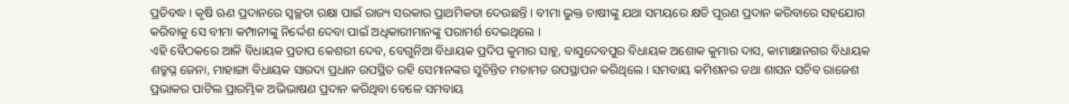ପ୍ରତିବଦ୍ଧ । କୃଷି ଋଣ ପ୍ରଦାନରେ ସ୍ଵଚ୍ଛତା ରକ୍ଷା ପାଇଁ ରାଜ୍ୟ ସରକାର ପ୍ରାଥମିକତା ଦେଉଛନ୍ତି । ବୀମା ଭୁକ୍ତ ଚାଷୀଙ୍କୁ ଯଥା ସମୟରେ କ୍ଷତି ପୂରଣ ପ୍ରଦାନ କରିବାରେ ସହଯୋଗ କରିବାକୁ ସେ ବୀମା କମ୍ପାନୀଙ୍କୁ ନିର୍ଦ୍ଦେଶ ଦେବା ପାଇଁ ଅଧିକାରୀମାନଙ୍କୁ ପରାମର୍ଶ ଦେଇଥିଲେ ।
ଏହି ବୈଠକରେ ଆଳି ବିଧାୟକ ପ୍ରତାପ କେଶରୀ ଦେବ, ବେଗୁନିଆ ବିଧାୟକ ପ୍ରଦିପ କୁମାର ସାହୁ, ବାସୁଦେବପୁର ବିଧାୟକ ଅଶୋକ କୁମାର ଦାସ, କାମାକ୍ଷାନଗର ବିଧାୟକ ଶତ୍ରୁଘ୍ନ ଜେନା, ମାହାଙ୍ଗା ବିଧାୟକ ସାରଦା ପ୍ରଧାନ ଉପସ୍ଥିତ ରହି ସେମାନଙ୍କର ସୁଚିନ୍ତିତ ମତାମତ ଉପସ୍ଥାପନ କରିଥିଲେ । ସମବାୟ କମିଶନର ତଥା ଶାସନ ସଚିବ ରାଜେଶ ପ୍ରଭାକର ପାଟିଲ ପ୍ରାରମ୍ଭିକ ଅଭିଭାଷଣ ପ୍ରଦାନ କରିଥିବା ବେଳେ ସମବାୟ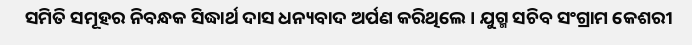ସମିତି ସମୂହର ନିବନ୍ଧକ ସିଦ୍ଧାର୍ଥ ଦାସ ଧନ୍ୟବାଦ ଅର୍ପଣ କରିଥିଲେ । ଯୁଗ୍ମ ସଚିବ ସଂଗ୍ରାମ କେଶରୀ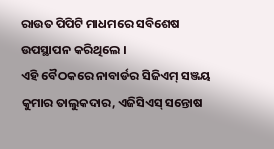ରାଉତ ପିପିଟି ମାଧମରେ ସବିଶେଷ ଉପସ୍ଥାପନ କରିଥିଲେ ।
ଏହି ବୈଠକରେ ନାବାର୍ଡର ସିଜିଏମ୍ ସଞ୍ଜୟ କୁମାର ତାଲୁକଦାର, ଏଜିସିଏସ୍ ସନ୍ତୋଷ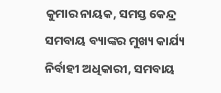କୁମାର ନାୟକ, ସମସ୍ତ କେନ୍ଦ୍ର ସମବାୟ ବ୍ୟାଙ୍କର ମୁଖ୍ୟ କାର୍ଯ୍ୟ ନିର୍ବାହୀ ଅଧିକାରୀ, ସମବାୟ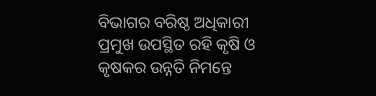ବିଭାଗର ବରିଷ୍ଠ ଅଧିକାରୀ ପ୍ରମୁଖ ଉପସ୍ଥିତ ରହି କୃଷି ଓ କୃଷକର ଉନ୍ନତି ନିମନ୍ତେ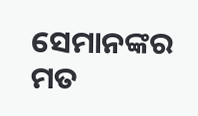ସେମାନଙ୍କର ମତ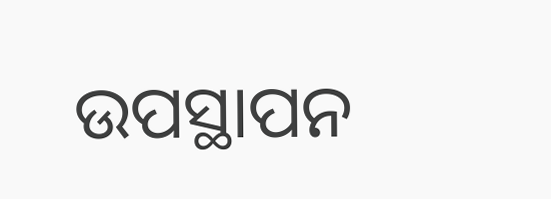ଉପସ୍ଥାପନ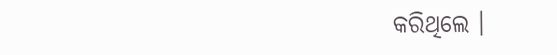କରିଥିଲେ ।